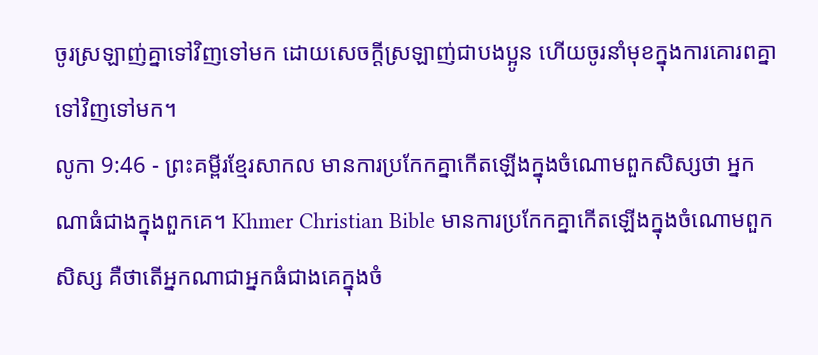ចូរស្រឡាញ់គ្នាទៅវិញទៅមក ដោយសេចក្ដីស្រឡាញ់ជាបងប្អូន ហើយចូរនាំមុខក្នុងការគោរពគ្នាទៅវិញទៅមក។
លូកា 9:46 - ព្រះគម្ពីរខ្មែរសាកល មានការប្រកែកគ្នាកើតឡើងក្នុងចំណោមពួកសិស្សថា អ្នកណាធំជាងក្នុងពួកគេ។ Khmer Christian Bible មានការប្រកែកគ្នាកើតឡើងក្នុងចំណោមពួកសិស្ស គឺថាតើអ្នកណាជាអ្នកធំជាងគេក្នុងចំ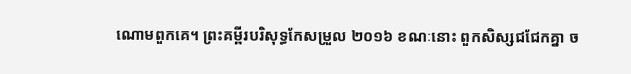ណោមពួកគេ។ ព្រះគម្ពីរបរិសុទ្ធកែសម្រួល ២០១៦ ខណៈនោះ ពួកសិស្សជជែកគ្នា ច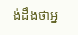ង់ដឹងថាអ្ន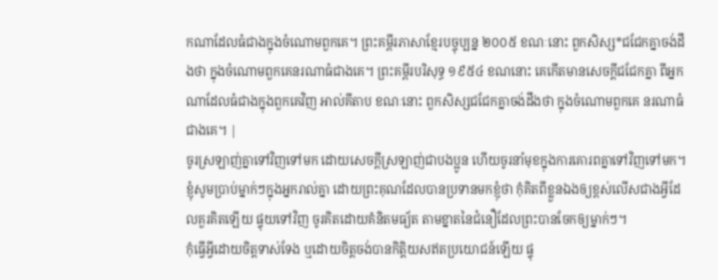កណាដែលធំជាងក្នុងចំណោមពួកគេ។ ព្រះគម្ពីរភាសាខ្មែរបច្ចុប្បន្ន ២០០៥ ខណៈនោះ ពួកសិស្ស*ជជែកគ្នាចង់ដឹងថា ក្នុងចំណោមពួកគេនរណាធំជាងគេ។ ព្រះគម្ពីរបរិសុទ្ធ ១៩៥៤ ខណនោះ គេកើតមានសេចក្ដីជជែកគ្នា ពីអ្នកណាដែលធំជាងក្នុងពួកគេវិញ អាល់គីតាប ខណៈនោះ ពួកសិស្សជជែកគ្នាចង់ដឹងថា ក្នុងចំណោមពួកគេ នរណាធំជាងគេ។ |
ចូរស្រឡាញ់គ្នាទៅវិញទៅមក ដោយសេចក្ដីស្រឡាញ់ជាបងប្អូន ហើយចូរនាំមុខក្នុងការគោរពគ្នាទៅវិញទៅមក។
ខ្ញុំសូមប្រាប់ម្នាក់ៗក្នុងអ្នករាល់គ្នា ដោយព្រះគុណដែលបានប្រទានមកខ្ញុំថា កុំគិតពីខ្លួនឯងឲ្យខ្ពស់លើសជាងអ្វីដែលគួរគិតឡើយ ផ្ទុយទៅវិញ ចូរគិតដោយគំនិតមធ្យ័ត តាមខ្នាតនៃជំនឿដែលព្រះបានចែកឲ្យម្នាក់ៗ។
កុំធ្វើអ្វីដោយចិត្តទាស់ទែង ឬដោយចិត្តចង់បានកិត្តិយសឥតប្រយោជន៍ឡើយ ផ្ទុ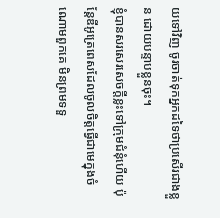យទៅវិញ ចូរចាត់ទុកអ្នកដទៃថាប្រសើរជាងខ្លួន ដោយបន្ទាបខ្លួនចុះ។
ខ្ញុំបានសរសេរសេចក្ដីខ្លះទៅក្រុមជំនុំហើយ ប៉ុន្តែឌីអូត្រេពេសដែលចូលចិត្តធ្វើជាមេក្នុងចំណោមពួកគេ មិនព្រមទទួ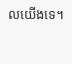លយើងទេ។